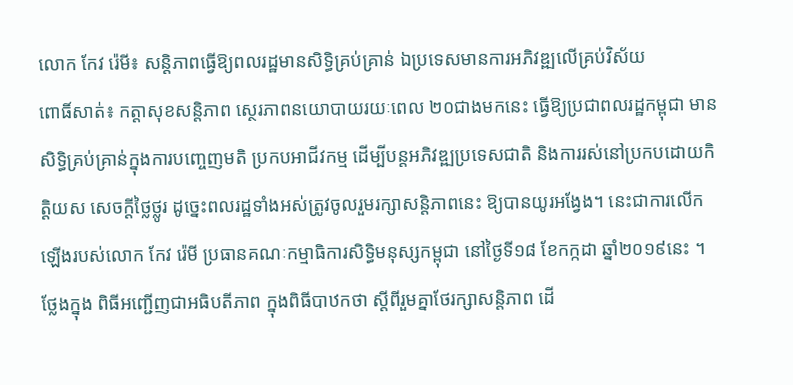លោក កែវ រ៉េមី៖ សន្តិភាពធ្វើឱ្យពលរដ្ឋមានសិទ្ធិគ្រប់គ្រាន់ ឯប្រទេសមានការអភិវឌ្ឍលើគ្រប់វិស័យ
ពោធិ៍សាត់៖ កត្តាសុខសន្តិភាព ស្ថេរភាពនយោបាយរយៈពេល ២០ជាងមកនេះ ធ្វើឱ្យប្រជាពលរដ្ឋកម្ពុជា មានសិទ្ធិគ្រប់គ្រាន់ក្នុងការបញ្ចេញមតិ ប្រកបអាជីវកម្ម ដើម្បីបន្តអភិវឌ្ឍប្រទេសជាតិ និងការរស់នៅប្រកបដោយកិត្តិយស សេចក្តីថ្លៃថ្លូរ ដូច្នេះពលរដ្ឋទាំងអស់ត្រូវចូលរួមរក្សាសន្តិភាពនេះ ឱ្យបានយូរអង្វែង។ នេះជាការលើកឡើងរបស់លោក កែវ រ៉េមី ប្រធានគណៈកម្មាធិការសិទ្ធិមនុស្សកម្ពុជា នៅថ្ងៃទី១៨ ខែកក្កដា ឆ្នាំ២០១៩នេះ ។
ថ្លែងក្នុង ពិធីអញ្ជើញជាអធិបតីភាព ក្នុងពិធីបាឋកថា ស្តីពីរួមគ្នាថែរក្សាសន្តិភាព ដើ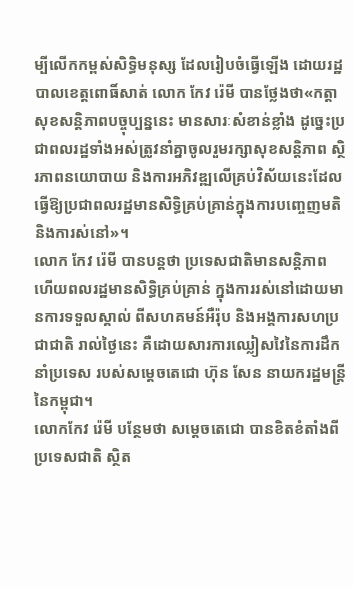ម្បីលើកកម្ពស់សិទ្ធិមនុស្ស ដែលរៀបចំធ្វើឡើង ដោយរដ្ឋបាលខេត្តពោធិ៍សាត់ លោក កែវ រ៉េមី បានថ្លែងថា«កត្តាសុខសន្តិភាពបច្ចុប្បន្ននេះ មានសារៈសំខាន់ខ្លាំង ដូច្នេះប្រជាពលរដ្ឋទាំងអស់ត្រូវនាំគ្នាចូលរួមរក្សាសុខសន្តិភាព ស្ថិរភាពនយោបាយ និងការអភិវឌ្ឍលើគ្រប់វិស័យនេះដែលធ្វើឱ្យប្រជាពលរដ្ឋមានសិទ្ធិគ្រប់គ្រាន់ក្នុងការបញ្ចេញមតិ និងការស់នៅ»។
លោក កែវ រ៉េមី បានបន្តថា ប្រទេសជាតិមានសន្តិភាព ហើយពលរដ្ឋមានសិទ្ធិគ្រប់គ្រាន់ ក្នុងការរស់នៅដោយមានការទទួលស្គាល់ ពីសហគមន៍អឺរ៉ុប និងអង្គការសហប្រជាជាតិ រាល់ថ្ងៃនេះ គឺដោយសារការឈ្លៀសវៃនៃការដឹកនាំប្រទេស របស់សម្តេចតេជោ ហ៊ុន សែន នាយករដ្ឋមន្ដ្រីនៃកម្ពុជា។
លោកកែវ រ៉េមី បន្ថែមថា សម្ដេចតេជោ បានខិតខំតាំងពីប្រទេសជាតិ ស្ថិត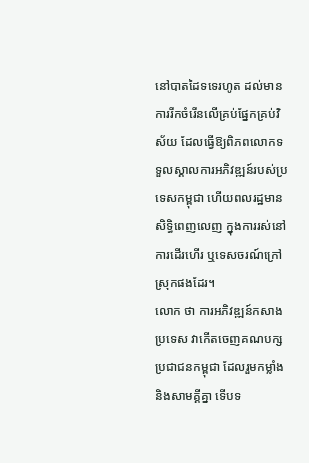នៅបាតដៃទទេរហូត ដល់មានការរីកចំរើនលើគ្រប់ផ្នែកគ្រប់វិស័យ ដែលធ្វើឱ្យពិភពលោកទទួលស្គាលការអភិវឌ្ឍន៍របស់ប្រទេសកម្ពុជា ហើយពលរដ្ឋមានសិទ្ធិពេញលេញ ក្នុងការរស់នៅការដើរហើរ ឬទេសចរណ៍ក្រៅស្រុកផងដែរ។
លោក ថា ការអភិវឌ្ឍន៍កសាងប្រទេស វាកើតចេញគណបក្សប្រជាជនកម្ពុជា ដែលរួមកម្លាំង និងសាមគ្គីគ្នា ទើបទ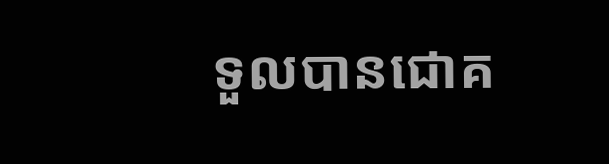ទួលបានជោគ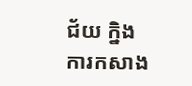ជ័យ ក្និងការកសាង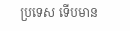ប្រទេស ទើបមាន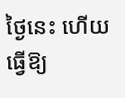ថ្ងៃនេះ ហើយធ្វើឱ្យ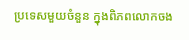ប្រទេសមួយចំនួន ក្នុងពិភពលោកចង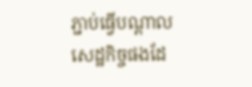ភ្ជាប់ធ្វើបណ្តាលសេដ្ឋកិច្ចផងដែ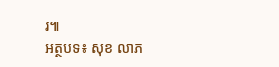រ៕
អត្ថបទ៖ សុខ លាភ